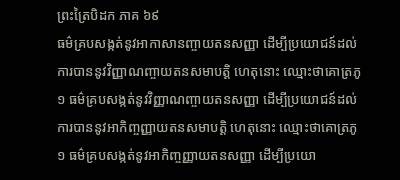ព្រះត្រៃបិដក ភាគ ៦៩
ធម៌គ្របសង្កត់នូវអាកាសានញ្ចាយតនសញ្ញា ដើម្បីប្រយោជន៍ដល់ការបាននូវវិញ្ញាណញ្ចាយតនសមាបត្តិ ហេតុនោះ ឈ្មោះថាគោត្រភូ ១ ធម៌គ្របសង្កត់នូវវិញ្ញាណញ្ចាយតនសញ្ញា ដើម្បីប្រយោជន៍ដល់ការបាននូវអាកិញ្ចញ្ញាយតនសមាបត្តិ ហេតុនោះ ឈ្មោះថាគោត្រភូ ១ ធម៌គ្របសង្កត់នូវអាកិញ្ចញ្ញាយតនសញ្ញា ដើម្បីប្រយោ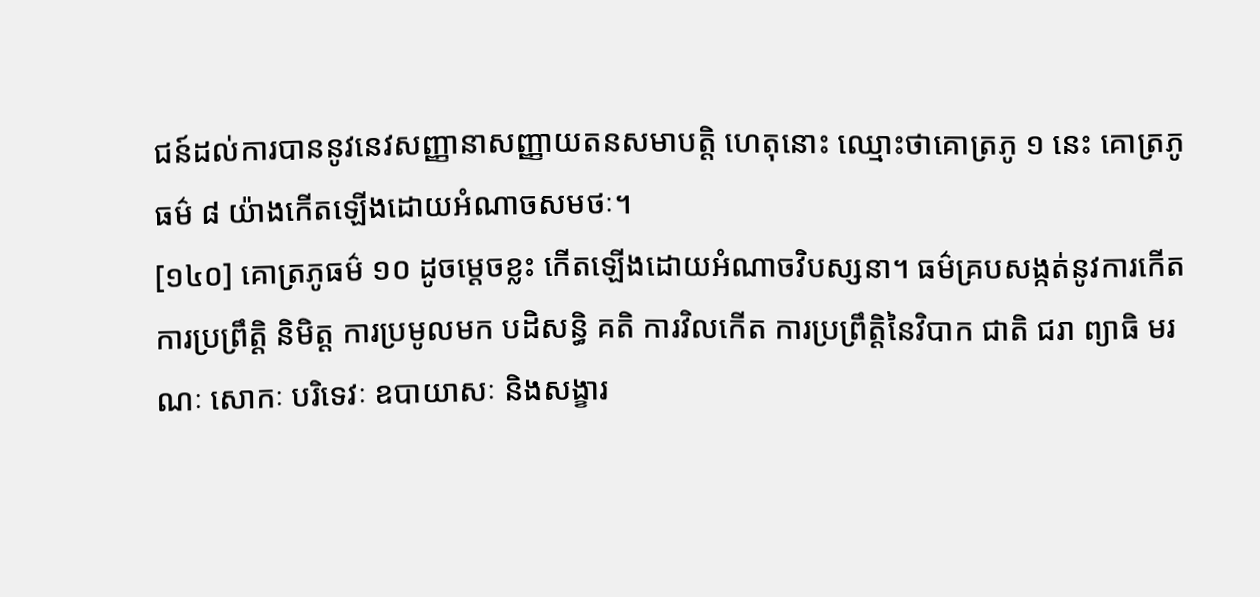ជន៍ដល់ការបាននូវនេវសញ្ញានាសញ្ញាយតនសមាបត្តិ ហេតុនោះ ឈ្មោះថាគោត្រភូ ១ នេះ គោត្រភូធម៌ ៨ យ៉ាងកើតឡើងដោយអំណាចសមថៈ។
[១៤០] គោត្រភូធម៌ ១០ ដូចម្តេចខ្លះ កើតឡើងដោយអំណាចវិបស្សនា។ ធម៌គ្របសង្កត់នូវការកើត ការប្រព្រឹត្តិ និមិត្ត ការប្រមូលមក បដិសន្ធិ គតិ ការវិលកើត ការប្រព្រឹត្តិនៃវិបាក ជាតិ ជរា ព្យាធិ មរណៈ សោកៈ បរិទេវៈ ឧបាយាសៈ និងសង្ខារ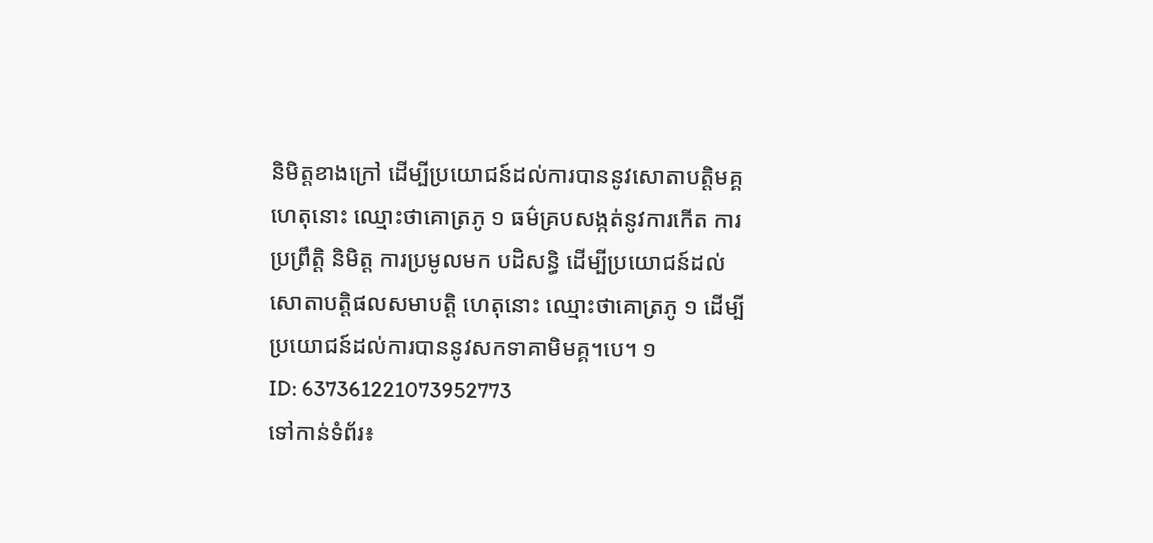និមិត្តខាងក្រៅ ដើម្បីប្រយោជន៍ដល់ការបាននូវសោតាបត្តិមគ្គ ហេតុនោះ ឈ្មោះថាគោត្រភូ ១ ធម៌គ្របសង្កត់នូវការកើត ការប្រព្រឹត្តិ និមិត្ត ការប្រមូលមក បដិសន្ធិ ដើម្បីប្រយោជន៍ដល់សោតាបត្តិផលសមាបត្តិ ហេតុនោះ ឈ្មោះថាគោត្រភូ ១ ដើម្បីប្រយោជន៍ដល់ការបាននូវសកទាគាមិមគ្គ។បេ។ ១
ID: 637361221073952773
ទៅកាន់ទំព័រ៖